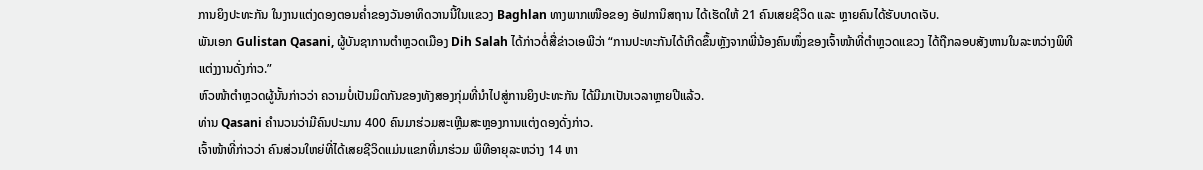ການຍິງປະທະກັນ ໃນງານແຕ່ງດອງຕອນຄ່ຳຂອງວັນອາທິດວານນີ້ໃນແຂວງ Baghlan ທາງພາກເໜືອຂອງ ອັຟການິສຖານ ໄດ້ເຮັດໃຫ້ 21 ຄົນເສຍຊີວິດ ແລະ ຫຼາຍຄົນໄດ້ຮັບບາດເຈັບ.
ພັນເອກ Gulistan Qasani, ຜູ້ບັນຊາການຕຳຫຼວດເມືອງ Dih Salah ໄດ້ກ່າວຕໍ່ສື່ຂ່າວເອພີວ່າ “ການປະທະກັນໄດ້ເກີດຂຶ້ນຫຼັງຈາກພີ່ນ້ອງຄົນໜຶ່ງຂອງເຈົ້າໜ້າທີ່ຕຳຫຼວດແຂວງ ໄດ້ຖືກລອບສັງຫານໃນລະຫວ່າງພິທີ ແຕ່ງງານດັ່ງກ່າວ.”
ຫົວໜ້າຕຳຫຼວດຜູ້ນັ້ນກ່າວວ່າ ຄວາມບໍ່ເປັນມິດກັນຂອງທັງສອງກຸ່ມທີ່ນຳໄປສູ່ການຍິງປະທະກັນ ໄດ້ມີມາເປັນເວລາຫຼາຍປີແລ້ວ.
ທ່ານ Qasani ຄຳນວນວ່າມີຄົນປະມານ 400 ຄົນມາຮ່ວມສະເຫຼີມສະຫຼອງການແຕ່ງດອງດັ່ງກ່າວ.
ເຈົ້າໜ້າທີ່ກ່າວວ່າ ຄົນສ່ວນໃຫຍ່ທີ່ໄດ້ເສຍຊີວິດແມ່ນແຂກທີ່ມາຮ່ວມ ພິທີອາຍຸລະຫວ່າງ 14 ຫາ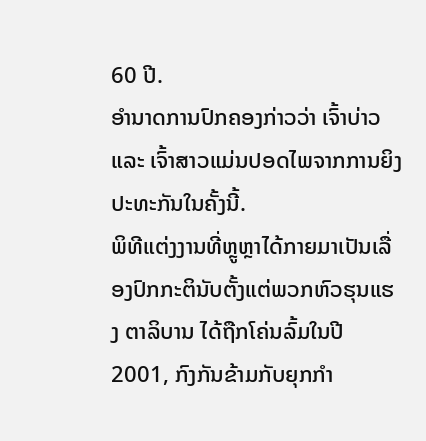60 ປີ.
ອຳນາດການປົກຄອງກ່າວວ່າ ເຈົ້າບ່າວ ແລະ ເຈົ້າສາວແມ່ນປອດໄພຈາກການຍິງປະທະກັນໃນຄັ້ງນີ້.
ພິທີແຕ່ງງານທີ່ຫຼູຫຼາໄດ້ກາຍມາເປັນເລື່ອງປົກກະຕິນັບຕັ້ງແຕ່ພວກຫົວຮຸນແຮງ ຕາລິບານ ໄດ້ຖືກໂຄ່ນລົ້ມໃນປີ 2001, ກົງກັນຂ້າມກັບຍຸກກຳ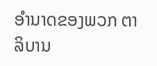ອຳນາດຂອງພວກ ຕາລິບານ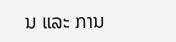ນ ແລະ ການ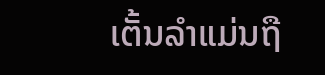ເຕັ້ນລຳແມ່ນຖື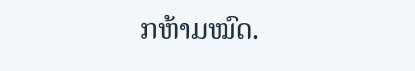ກຫ້າມໝົດ.